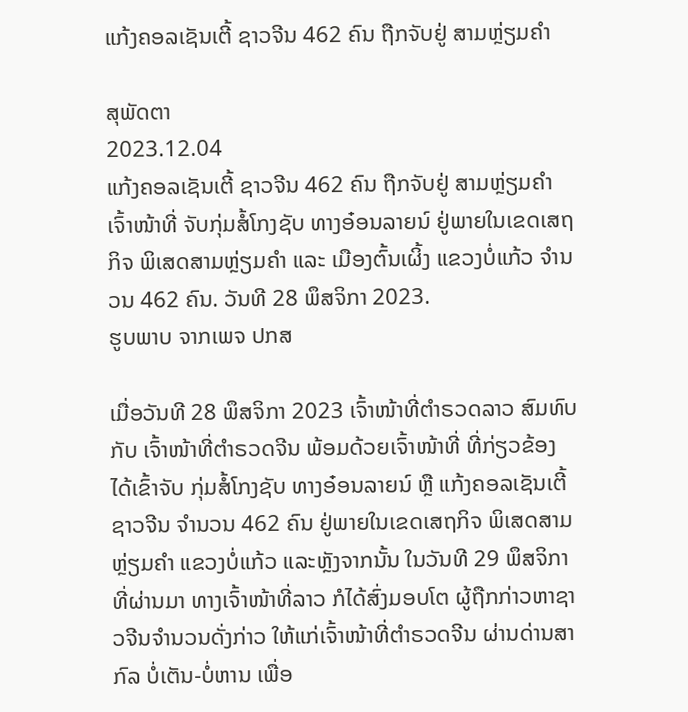ແກ້ງຄອລເຊັນເຕີ້ ຊາວຈີນ 462 ຄົນ ຖືກຈັບຢູ່ ສາມຫຼ່ຽມຄຳ

ສຸພັດຕາ
2023.12.04
ແກ້ງຄອລເຊັນເຕີ້ ຊາວຈີນ 462 ຄົນ ຖືກຈັບຢູ່ ສາມຫຼ່ຽມຄຳ ເຈົ້າໜ້າທີ່ ຈັບກຸ່ມສໍ້ໂກງຊັບ ທາງອ໋ອນລາຍນ໌ ຢູ່ພາຍໃນເຂດເສຖກິຈ ພິເສດສາມຫຼ່ຽມຄຳ ແລະ ເມືອງຕົ້ນເຜິ້ງ ແຂວງບໍ່ແກ້ວ ຈຳນວນ 462 ຄົນ. ວັນທີ 28 ພຶສຈິກາ 2023.
ຮູບພາບ ຈາກເພຈ ປກສ

ເມື່ອວັນທີ 28 ພຶສຈິກາ 2023 ເຈົ້າໜ້າທີ່ຕໍາຣວດລາວ ສົມທົບກັບ ເຈົ້າໜ້າທີ່ຕໍາຣວດຈີນ ພ້ອມດ້ວຍເຈົ້າໜ້າທີ່ ທີ່ກ່ຽວຂ້ອງ ໄດ້ເຂົ້າຈັບ ກຸ່ມສໍ້ໂກງຊັບ ທາງອ໋ອນລາຍນ໌ ຫຼື ແກ້ງຄອລເຊັນເຕີ້ຊາວຈີນ ຈໍານວນ 462 ຄົນ ຢູ່ພາຍໃນເຂດເສຖກິຈ ພິເສດສາມຫຼ່ຽມຄໍາ ແຂວງບໍ່ແກ້ວ ແລະຫຼັງຈາກນັ້ນ ໃນວັນທີ 29 ພຶສຈິກາ ທີ່ຜ່ານມາ ທາງເຈົ້າໜ້າທີ່ລາວ ກໍໄດ້ສົ່ງມອບໂຕ ຜູ້ຖືກກ່າວຫາຊາວຈີນຈໍານວນດັ່ງກ່າວ ໃຫ້ແກ່ເຈົ້າໜ້າທີ່ຕໍາຣວດຈີນ ຜ່ານດ່ານສາກົລ ບໍ່ເຕັນ-ບໍ່ຫານ ເພື່ອ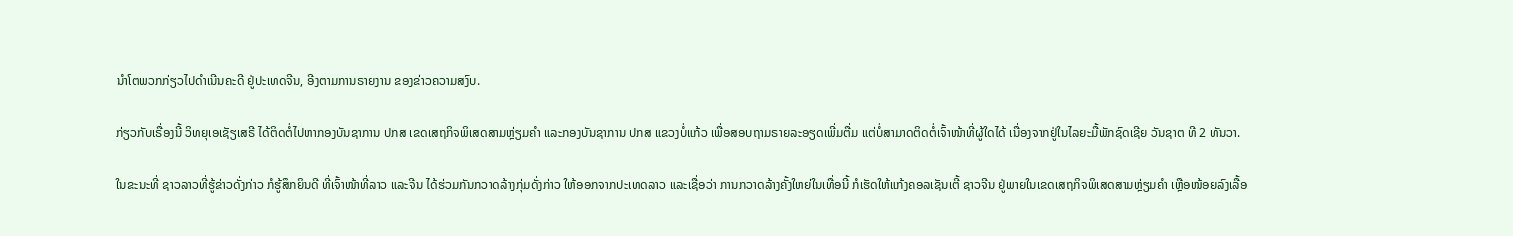ນໍາໂຕພວກກ່ຽວໄປດໍາເນີນຄະດີ ຢູ່ປະເທດຈີນ, ອີງຕາມການຣາຍງານ ຂອງຂ່າວຄວາມສງົບ.

ກ່ຽວກັບເຣື່ອງນີ້ ວິທຍຸເອເຊັຽເສຣີ ໄດ້ຕິດຕໍ່ໄປຫາກອງບັນຊາການ ປກສ ເຂດເສຖກິຈພິເສດສາມຫຼ່ຽມຄໍາ ແລະກອງບັນຊາການ ປກສ ແຂວງບໍ່ແກ້ວ ເພື່ອສອບຖາມຣາຍລະອຽດເພີ່ມຕື່ມ ແຕ່ບໍ່ສາມາດຕິດຕໍ່ເຈົ້າໜ້າທີ່ຜູ້ໃດໄດ້ ເນື່ອງຈາກຢູ່ໃນໄລຍະມື້ພັກຊົດເຊີຍ ວັນຊາຕ ທີ 2 ທັນວາ.

ໃນຂະນະທີ່ ຊາວລາວທີ່ຮູ້ຂ່າວດັ່ງກ່າວ ກໍຮູ້ສຶກຍິນດີ ທີ່ເຈົ້າໜ້າທີ່ລາວ ແລະຈີນ ໄດ້ຮ່ວມກັນກວາດລ້າງກຸ່ມດັ່ງກ່າວ ໃຫ້ອອກຈາກປະເທດລາວ ແລະເຊື່ອວ່າ ການກວາດລ້າງຄັ້ງໃຫຍ່ໃນເທື່ອນີ້ ກໍເຮັດໃຫ້ແກ້ງຄອລເຊັນເຕີ້ ຊາວຈີນ ຢູ່ພາຍໃນເຂດເສຖກິຈພິເສດສາມຫຼ່ຽມຄໍາ ເຫຼືອໜ້ອຍລົງເລື້ອ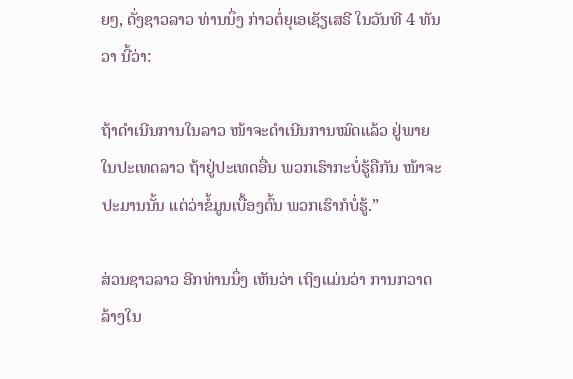ຍໆ, ດັ່ງຊາວລາວ ທ່ານນຶ່ງ ກ່າວຕໍ່ຍຸເອເຊັຽເສຣີ ໃນວັນທີ 4 ທັນວາ ນີ້ວ່າ:

ຖ້າດໍາເນີນການໃນລາວ ໜ້າຈະດໍາເນີນການໝົດແລ້ວ ຢູ່ພາຍໃນປະເທດລາວ ຖ້າຢູ່ປະເທດອື່ນ ພວກເຮົາກະບໍ່ຮູ້ຄືກັນ ໜ້າຈະປະມານນັ້ນ ແຕ່ວ່າຂໍ້ມູນເບື້ອງຕົ້ນ ພວກເຮົາກໍບໍ່ຮູ້.”

ສ່ວນຊາວລາວ ອີກທ່ານນຶ່ງ ເຫັນວ່າ ເຖິງແມ່ນວ່າ ການກວາດລ້າງໃນ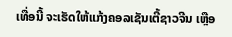ເທື່ອນີ້ ຈະເຮັດໃຫ້ແກ້ງຄອລເຊັນເຕີ້ຊາວຈີນ ເຫຼືອ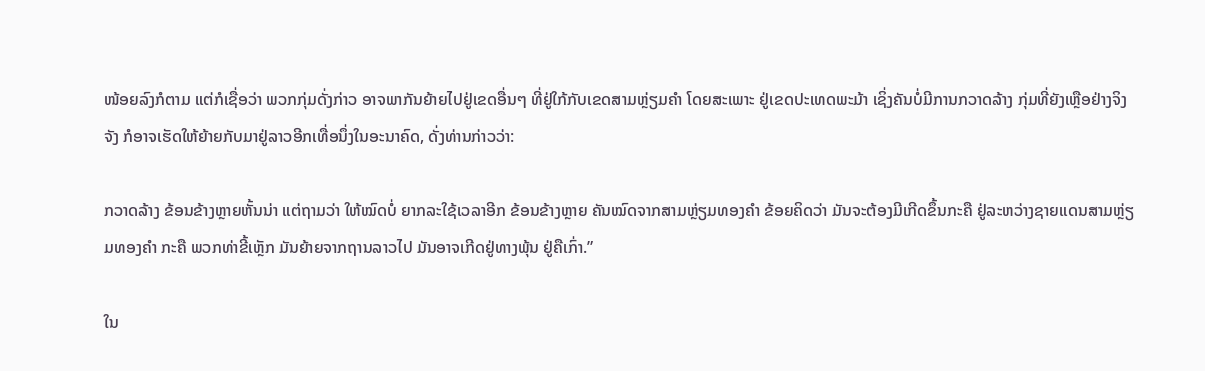ໜ້ອຍລົງກໍຕາມ ແຕ່ກໍເຊື່ອວ່າ ພວກກຸ່ມດັ່ງກ່າວ ອາຈພາກັນຍ້າຍໄປຢູ່ເຂດອື່ນໆ ທີ່ຢູ່ໃກ້ກັບເຂດສາມຫຼ່ຽມຄໍາ ໂດຍສະເພາະ ຢູ່ເຂດປະເທດພະມ້າ ເຊິ່ງຄັນບໍ່ມີການກວາດລ້າງ ກຸ່ມທີ່ຍັງເຫຼືອຢ່າງຈິງຈັງ ກໍອາຈເຮັດໃຫ້ຍ້າຍກັບມາຢູ່ລາວອີກເທື່ອນຶ່ງໃນອະນາຄົດ, ດັ່ງທ່ານກ່າວວ່າ:

ກວາດລ້າງ ຂ້ອນຂ້າງຫຼາຍຫັ້ນນ່າ ແຕ່ຖາມວ່າ ໃຫ້ໝົດບໍ່ ຍາກລະໃຊ້ເວລາອີກ ຂ້ອນຂ້າງຫຼາຍ ຄັນໝົດຈາກສາມຫຼ່ຽມທອງຄໍາ ຂ້ອຍຄິດວ່າ ມັນຈະຕ້ອງມີເກີດຂຶ້ນກະຄື ຢູ່ລະຫວ່າງຊາຍແດນສາມຫຼ່ຽມທອງຄໍາ ກະຄື ພວກທ່າຂີ້ເຫຼັກ ມັນຍ້າຍຈາກຖານລາວໄປ ມັນອາຈເກີດຢູ່ທາງພຸ້ນ ຢູ່ຄືເກົ່າ.”

ໃນ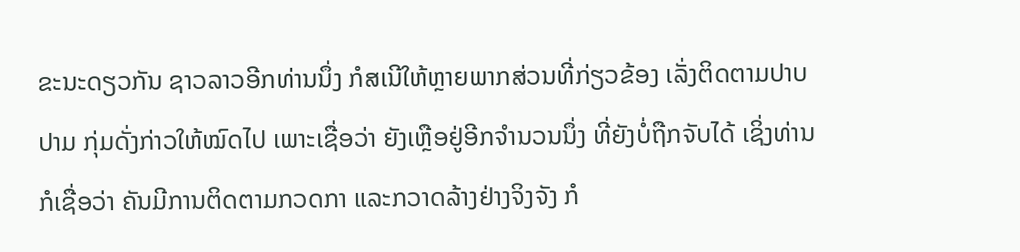ຂະນະດຽວກັນ ຊາວລາວອີກທ່ານນຶ່ງ ກໍສເນີໃຫ້ຫຼາຍພາກສ່ວນທີ່ກ່ຽວຂ້ອງ ເລັ່ງຕິດຕາມປາບປາມ ກຸ່ມດັ່ງກ່າວໃຫ້ໝົດໄປ ເພາະເຊື່ອວ່າ ຍັງເຫຼືອຢູ່ອີກຈໍານວນນຶ່ງ ທີ່ຍັງບໍ່ຖືກຈັບໄດ້ ເຊິ່ງທ່ານກໍເຊື່ອວ່າ ຄັນມີການຕິດຕາມກວດກາ ແລະກວາດລ້າງຢ່າງຈິງຈັງ ກໍ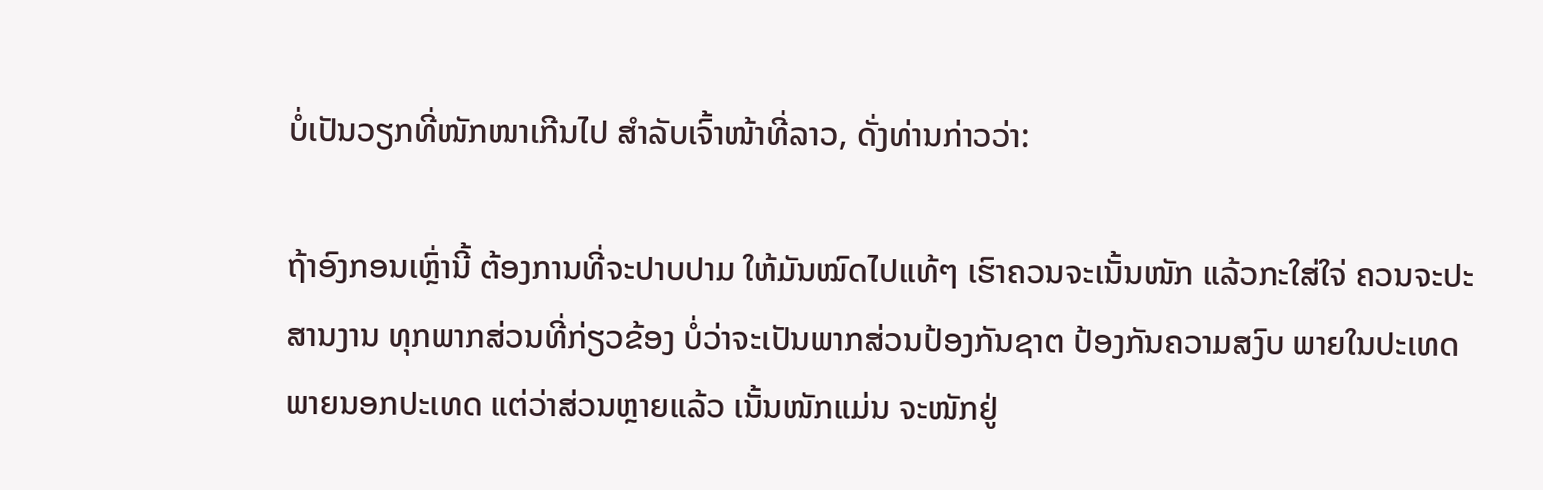ບໍ່ເປັນວຽກທີ່ໜັກໜາເກີນໄປ ສໍາລັບເຈົ້າໜ້າທີ່ລາວ, ດັ່ງທ່ານກ່າວວ່າ:

ຖ້າອົງກອນເຫຼົ່ານີ້ ຕ້ອງການທີ່ຈະປາບປາມ ໃຫ້ມັນໝົດໄປແທ້ໆ ເຮົາຄວນຈະເນັ້ນໜັກ ແລ້ວກະໃສ່ໃຈ່ ຄວນຈະປະສານງານ ທຸກພາກສ່ວນທີ່ກ່ຽວຂ້ອງ ບໍ່ວ່າຈະເປັນພາກສ່ວນປ້ອງກັນຊາຕ ປ້ອງກັນຄວາມສງົບ ພາຍໃນປະເທດ ພາຍນອກປະເທດ ແຕ່ວ່າສ່ວນຫຼາຍແລ້ວ ເນັ້ນໜັກແມ່ນ ຈະໜັກຢູ່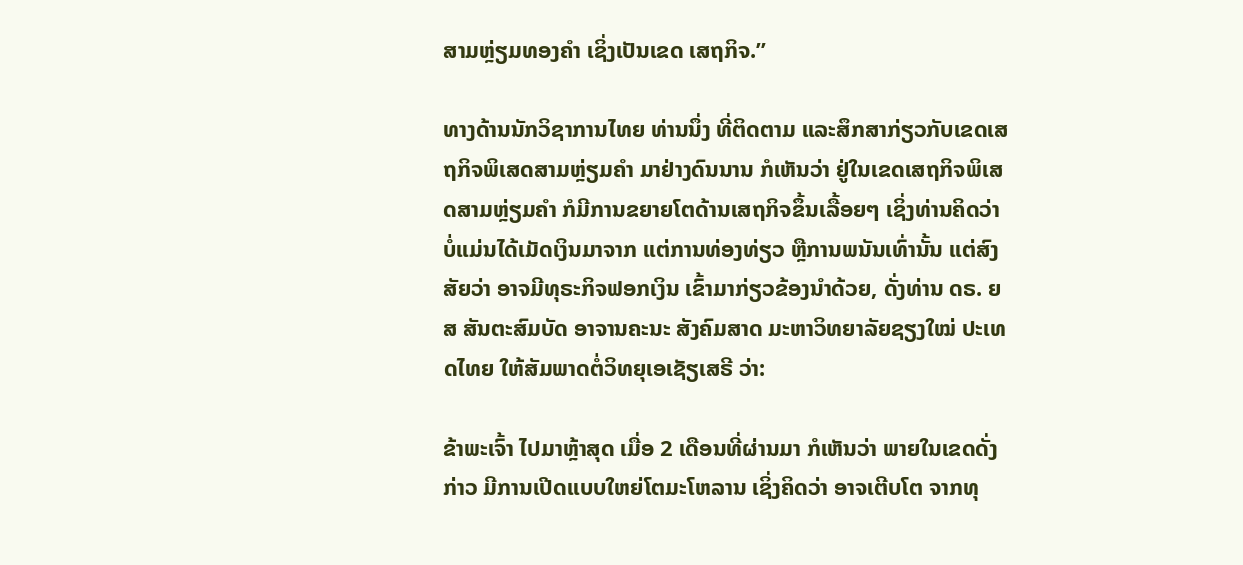ສາມຫຼ່ຽມທອງຄໍາ ເຊິ່ງເປັນເຂດ ເສຖກິຈ.”

ທາງດ້ານນັກວິຊາການໄທຍ ທ່ານນຶ່ງ ທີ່ຕິດຕາມ ແລະສຶກສາກ່ຽວກັບເຂດເສຖກິຈພິເສດສາມຫຼ່ຽມຄໍາ ມາຢ່າງດົນນານ ກໍເຫັນວ່າ ຢູ່ໃນເຂດເສຖກິຈພິເສດສາມຫຼ່ຽມຄໍາ ກໍມີການຂຍາຍໂຕດ້ານເສຖກິຈຂຶ້ນເລື້ອຍໆ ເຊິ່ງທ່ານຄິດວ່າ ບໍ່ແມ່ນໄດ້ເມັດເງິນມາຈາກ ແຕ່ການທ່ອງທ່ຽວ ຫຼືການພນັນເທົ່ານັ້ນ ແຕ່ສົງສັຍວ່າ ອາຈມີທຸຣະກິຈຟອກເງິນ ເຂົ້າມາກ່ຽວຂ້ອງນໍາດ້ວຍ, ດັ່ງທ່ານ ດຣ. ຍສ ສັນຕະສົມບັດ ອາຈານຄະນະ ສັງຄົມສາດ ມະຫາວິທຍາລັຍຊຽງໃໝ່ ປະເທດໄທຍ ໃຫ້ສັມພາດຕໍ່ວິທຍຸເອເຊັຽເສຣີ ວ່າ:

ຂ້າພະເຈົ້າ ໄປມາຫຼ້າສຸດ ເມື່ອ 2 ເດືອນທີ່ຜ່ານມາ ກໍເຫັນວ່າ ພາຍໃນເຂດດັ່ງກ່າວ ມີການເປີດແບບໃຫຍ່ໂຕມະໂຫລານ ເຊິ່ງຄິດວ່າ ອາຈເຕີບໂຕ ຈາກທຸ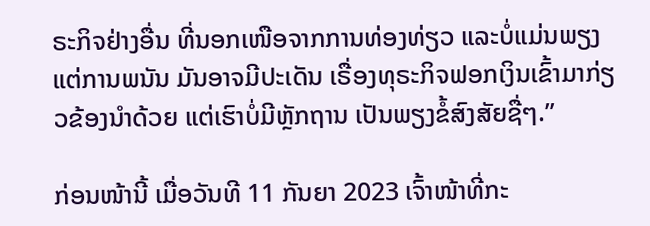ຣະກິຈຢ່າງອື່ນ ທີ່ນອກເໜືອຈາກການທ່ອງທ່ຽວ ແລະບໍ່ແມ່ນພຽງແຕ່ການພນັນ ມັນອາຈມີປະເດັນ ເຣື່ອງທຸຣະກິຈຟອກເງິນເຂົ້າມາກ່ຽວຂ້ອງນໍາດ້ວຍ ແຕ່ເຮົາບໍ່ມີຫຼັກຖານ ເປັນພຽງຂໍ້ສົງສັຍຊື່ໆ.”

ກ່ອນໜ້ານີ້ ເມື່ອວັນທີ 11 ກັນຍາ 2023 ເຈົ້າໜ້າທີ່ກະ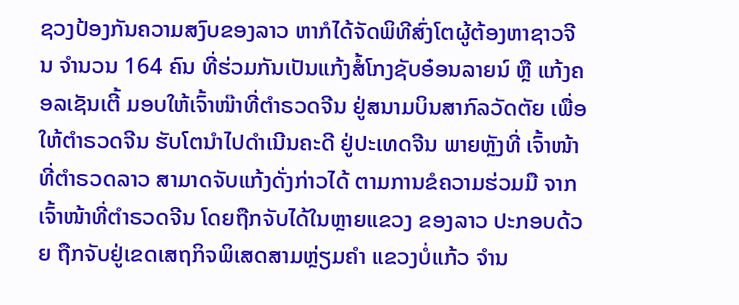ຊວງປ້ອງກັນຄວາມສງົບຂອງລາວ ຫາກໍໄດ້ຈັດພິທີສົ່ງໂຕຜູ້ຕ້ອງຫາຊາວຈີນ ຈໍານວນ 164 ຄົນ ທີ່ຮ່ວມກັນເປັນແກ້ງສໍ້ໂກງຊັບອ໋ອນລາຍນ໌ ຫຼື ແກ້ງຄອລເຊັນເຕີ້ ມອບໃຫ້ເຈົ້າໜ໊າທີ່ຕໍາຣວດຈີນ ຢູ່ສນາມບິນສາກົລວັດຕັຍ ເພື່ອໃຫ້ຕໍາຣວດຈີນ ຮັບໂຕນໍາໄປດໍາເນີນຄະດີ ຢູ່ປະເທດຈີນ ພາຍຫຼັງທີ່ ເຈົ້າໜ້າທີ່ຕໍາຣວດລາວ ສາມາດຈັບແກ້ງດັ່ງກ່າວໄດ້ ຕາມການຂໍຄວາມຮ່ວມມື ຈາກເຈົ້າໜ້າທີ່ຕໍາຣວດຈີນ ໂດຍຖືກຈັບໄດ້ໃນຫຼາຍແຂວງ ຂອງລາວ ປະກອບດ້ວຍ ຖືກຈັບຢູ່ເຂດເສຖກິຈພິເສດສາມຫຼ່ຽມຄໍາ ແຂວງບໍ່ແກ້ວ ຈໍານ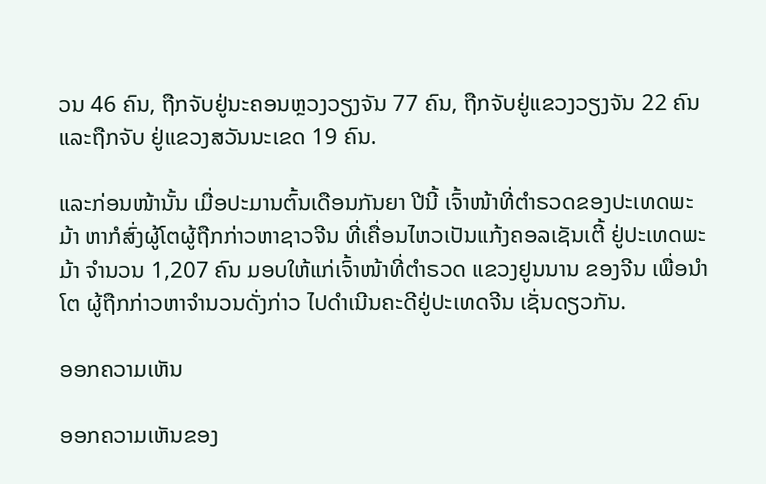ວນ 46 ຄົນ, ຖືກຈັບຢູ່ນະຄອນຫຼວງວຽງຈັນ 77 ຄົນ, ຖືກຈັບຢູ່ແຂວງວຽງຈັນ 22 ຄົນ ແລະຖືກຈັບ ຢູ່ແຂວງສວັນນະເຂດ 19 ຄົນ.

ແລະກ່ອນໜ້ານັ້ນ ເມື່ອປະມານຕົ້ນເດືອນກັນຍາ ປີນີ້ ເຈົ້າໜ້າທີ່ຕໍາຣວດຂອງປະເທດພະມ້າ ຫາກໍສົ່ງຜູ້ໂຕຜູ້ຖືກກ່າວຫາຊາວຈີນ ທີ່ເຄື່ອນໄຫວເປັນແກ້ງຄອລເຊັນເຕີ້ ຢູ່ປະເທດພະມ້າ ຈໍານວນ 1,207 ຄົນ ມອບໃຫ້ແກ່ເຈົ້າໜ້າທີ່ຕໍາຣວດ ແຂວງຢູນນານ ຂອງຈີນ ເພື່ອນໍາໂຕ ຜູ້ຖືກກ່າວຫາຈໍານວນດັ່ງກ່າວ ໄປດໍາເນີນຄະດີຢູ່ປະເທດຈີນ ເຊັ່ນດຽວກັນ.

ອອກຄວາມເຫັນ

ອອກຄວາມເຫັນຂອງ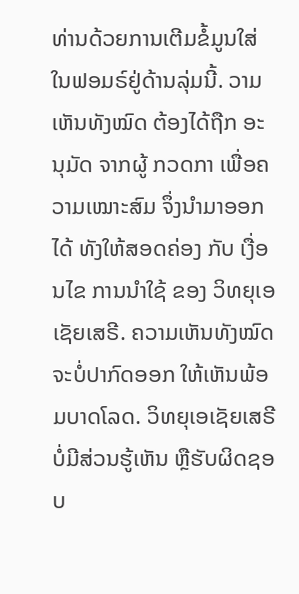ທ່ານດ້ວຍການເຕີມຂໍ້ມູນໃສ່ໃນຟອມຣ໌ຢູ່ດ້ານລຸ່ມນີ້. ວາມເຫັນທັງໝົດ ຕ້ອງໄດ້ຖືກ ອະນຸມັດ ຈາກຜູ້ ກວດກາ ເພື່ອຄວາມເໝາະສົມ ຈຶ່ງນໍາມາອອກໄດ້ ທັງໃຫ້ສອດຄ່ອງ ກັບ ເງື່ອນໄຂ ການນຳໃຊ້ ຂອງ ວິທຍຸເອເຊັຍເສຣີ. ຄວາມເຫັນທັງໝົດ ຈະບໍ່ປາກົດອອກ ໃຫ້ເຫັນພ້ອມບາດໂລດ. ວິທຍຸເອເຊັຍເສຣີ ບໍ່ມີສ່ວນຮູ້ເຫັນ ຫຼືຮັບຜິດຊອບ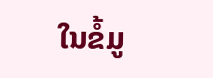ໃນຂໍ້ມູ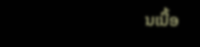ນເນື້ອ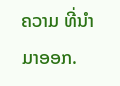ຄວາມ ທີ່ນໍາມາອອກ.